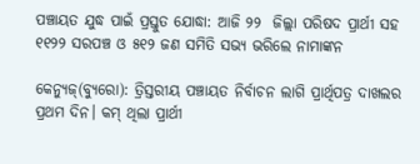ପଞ୍ଚାୟତ ଯୁଦ୍ଧ ପାଇଁ ପ୍ରସ୍ତୁତ ଯୋଦ୍ଧା: ଆଜି ୨୨  ଜିଲ୍ଲା ପରିଷଦ ପ୍ରାର୍ଥୀ ସହ ୧୧୨୨ ସରପଞ୍ଚ ଓ ୫୧୨ ଜଣ ସମିତି ସଭ୍ୟ ଭରିଲେ ନାମାଙ୍କନ

କେନ୍ୟୁଜ୍(ବ୍ୟୁରୋ): ତ୍ରିସ୍ତରୀୟ ପଞ୍ଚାୟତ ନିର୍ବାଚନ ଲାଗି ପ୍ରାର୍ଥିପତ୍ର ଦାଖଲର ପ୍ରଥମ ଦିନ। କମ୍‌ ଥିଲା ପ୍ରାର୍ଥୀ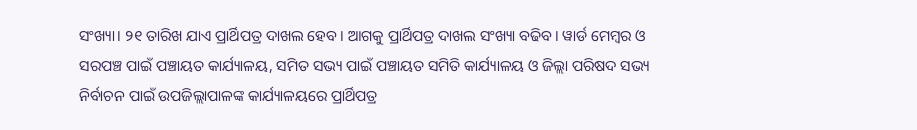ସଂଖ୍ୟା। ୨୧ ତାରିଖ ଯାଏ ପ୍ରାର୍ଥିପତ୍ର ଦାଖଲ ହେବ। ଆଗକୁ ପ୍ରାର୍ଥିପତ୍ର ଦାଖଲ ସଂଖ୍ୟା ବଢିବ। ୱାର୍ଡ ମେମ୍ବର ଓ ସରପଞ୍ଚ ପାଇଁ ପଞ୍ଚାୟତ କାର୍ଯ୍ୟାଳୟ, ସମିତ ସଭ୍ୟ ପାଇଁ ପଞ୍ଚାୟତ ସମିତି କାର୍ଯ୍ୟାଳୟ ଓ ଜିଲ୍ଲା ପରିଷଦ ସଭ୍ୟ ନିର୍ବାଚନ ପାଇଁ ଉପଜିଲ୍ଲାପାଳଙ୍କ କାର୍ଯ୍ୟାଳୟରେ ପ୍ରାର୍ଥିପତ୍ର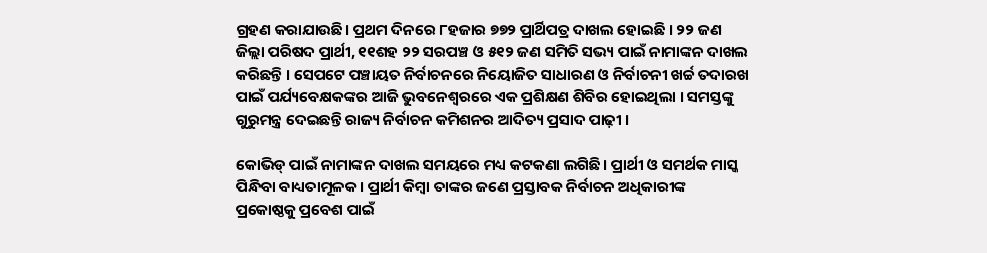ଗ୍ରହଣ କରାଯାଉଛି। ପ୍ରଥମ ଦିନରେ ୮ହଜାର ୭୭୨ ପ୍ରାର୍ଥିପତ୍ର ଦାଖଲ ହୋଇଛି । ୨୨ ଜଣ ଜିଲ୍ଲା ପରିଷଦ ପ୍ରାର୍ଥୀ, ୧୧ଶହ ୨୨ ସରପଞ୍ଚ ଓ ୫୧୨ ଜଣ ସମିତି ସଭ୍ୟ ପାଇଁ ନାମାଙ୍କନ ଦାଖଲ କରିଛନ୍ତି । ସେପଟେ ପଞ୍ଚାୟତ ନିର୍ବାଚନରେ ନିୟୋଜିତ ସାଧାରଣ ଓ ନିର୍ବାଚନୀ ଖର୍ଚ୍ଚ ତଦାରଖ ପାଇଁ ପର୍ଯ୍ୟବେକ୍ଷକଙ୍କର ଆଜି ଭୁବନେଶ୍ୱରରେ ଏକ ପ୍ରଶିକ୍ଷଣ ଶିବିର ହୋଇଥିଲା । ସମସ୍ତଙ୍କୁ ଗୁରୁମନ୍ତ୍ର ଦେଇଛନ୍ତି ରାଜ୍ୟ ନିର୍ବାଚନ କମିଶନର ଆଦିତ୍ୟ ପ୍ରସାଦ ପାଢ଼ୀ ।

କୋଭିଡ୍‌ ପାଇଁ ନାମାଙ୍କନ ଦାଖଲ ସମୟରେ ମଧ୍ୟ କଟକଣା ଲଗିଛି। ପ୍ରାର୍ଥୀ ଓ ସମର୍ଥକ ମାସ୍କ ପିନ୍ଧିବା ବାଧ୍ୟତାମୂଳକ। ପ୍ରାର୍ଥୀ କିମ୍ବା ତାଙ୍କର ଜଣେ ପ୍ରସ୍ତାବକ ନିର୍ବାଚନ ଅଧିକାରୀଙ୍କ ପ୍ରକୋଷ୍ଠକୁ ପ୍ରବେଶ ପାଇଁ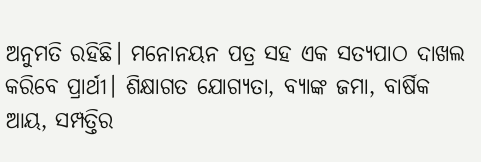ଅନୁମତି ରହିଛି। ମନୋନୟନ ପତ୍ର ସହ ଏକ ସତ୍ୟପାଠ ଦାଖଲ କରିବେ ପ୍ରାର୍ଥୀ। ଶିକ୍ଷାଗତ ଯୋଗ୍ୟତା, ବ୍ୟାଙ୍କ ଜମା, ବାର୍ଷିକ ଆୟ, ସମ୍ପତ୍ତିର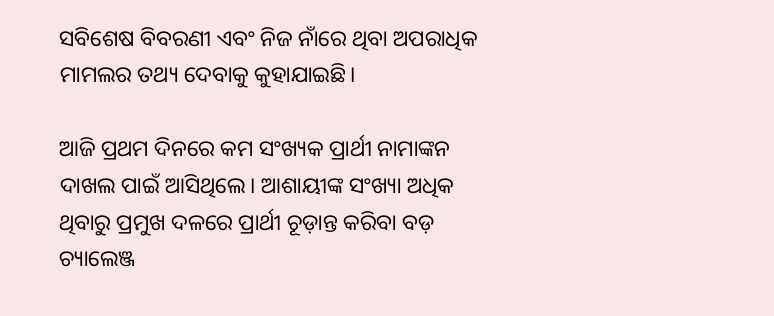ସବିଶେଷ ବିବରଣୀ ଏବଂ ନିଜ ନାଁରେ ଥିବା ଅପରାଧିକ ମାମଲର ତଥ୍ୟ ଦେବାକୁ କୁହାଯାଇଛି।

ଆଜି ପ୍ରଥମ ଦିନରେ କମ ସଂଖ୍ୟକ ପ୍ରାର୍ଥୀ ନାମାଙ୍କନ ଦାଖଲ ପାଇଁ ଆସିଥିଲେ। ଆଶାୟୀଙ୍କ ସଂଖ୍ୟା ଅଧିକ ଥିବାରୁ ପ୍ରମୁଖ ଦଳରେ ପ୍ରାର୍ଥୀ ଚୂଡ଼ାନ୍ତ କରିବା ବଡ଼ ଚ୍ୟାଲେଞ୍ଜ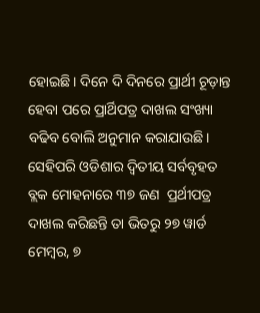ହୋଇଛି। ଦିନେ ଦି ଦିନରେ ପ୍ରାର୍ଥୀ ଚୂଡ଼ାନ୍ତ ହେବା ପରେ ପ୍ରାର୍ଥିପତ୍ର ଦାଖଲ ସଂଖ୍ୟା ବଢିବ ବୋଲି ଅନୁମାନ କରାଯାଉଛି। ସେହିପରି ଓଡିଶାର ଦ୍ବିତୀୟ ସର୍ବବୃହତ ବ୍ଲକ ମୋହନାରେ ୩୭ ଜଣ  ପ୍ରର୍ଥୀପତ୍ର ଦାଖଲ କରିଛନ୍ତି ତା ଭିତରୁ ୨୭ ୱାର୍ଡ ମେମ୍ବର, ୭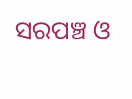ସରପଞ୍ଚ ଓ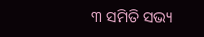୩ ସମିତି ସଭ୍ୟ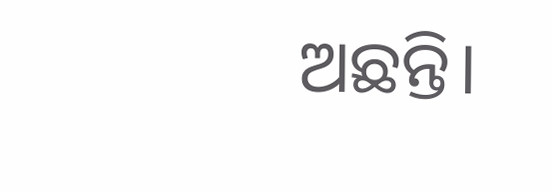ଅଛନ୍ତି।